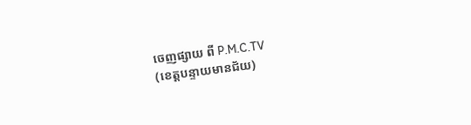ចេញផ្សាយ ពី P.M.C.TV
(ខេត្តបន្ទាយមានជ័យ)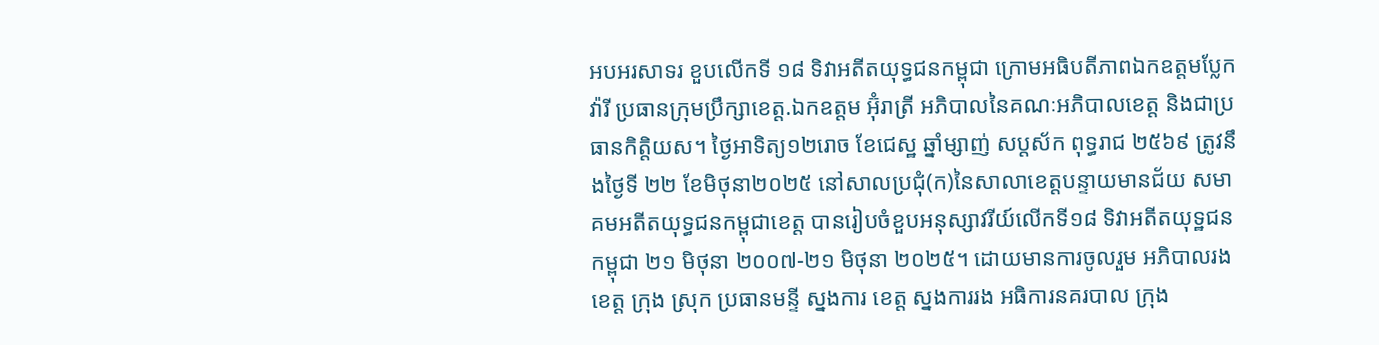អបអរសាទរ ខួបលើកទី ១៨ ទិវាអតីតយុទ្ធជនកម្ពុជា ក្រោមអធិបតីភាពឯកឧត្តមប្លែក វ៉ារី ប្រធានក្រុមប្រឹក្សាខេត្ត.ឯកឧត្តម អ៊ុំរាត្រី អភិបាលនៃគណៈអភិបាលខេត្ត និងជាប្រធានកិត្តិយស។ ថ្ងៃអាទិត្យ១២រោច ខែជេស្ឋ ឆ្នាំម្សាញ់ សប្តស័ក ពុទ្ធរាជ ២៥៦៩ ត្រូវនឹងថ្ងៃទី ២២ ខែមិថុនា២០២៥ នៅសាលប្រជុំ(ក)នៃសាលាខេត្តបន្ទាយមានជ័យ សមាគមអតីតយុទ្ធជនកម្ពុជាខេត្ត បានរៀបចំខួបអនុស្សាវរីយ៍លើកទី១៨ ទិវាអតីតយុទ្ឋជនកម្ពុជា ២១ មិថុនា ២០០៧-២១ មិថុនា ២០២៥។ ដោយមានការចូលរួម អភិបាលរង ខេត្ត ក្រុង ស្រុក ប្រធានមន្ទី ស្នងការ ខេត្ត ស្នងការរង អធិការនគរបាល ក្រុង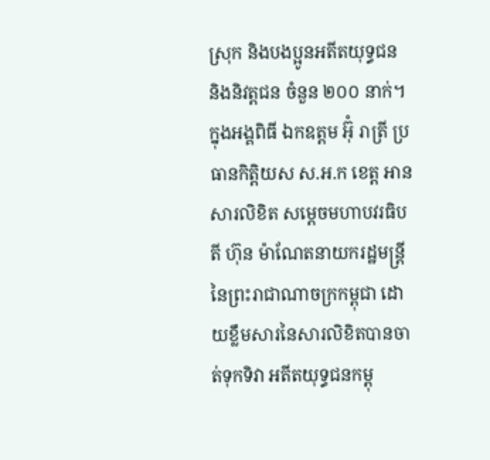ស្រុក និងបងប្អូនអតីតយុទ្ធជន និងនិវត្តជន ចំនួន ២០០ នាក់។ ក្នុងអង្គពិធី ឯកឧត្តម អ៊ុំ រាត្រី ប្រធានកិត្តិយស ស.អ.ក ខេត្ត អានសារលិខិត សម្ដេចមហាបវរធិបតី ហ៊ុន ម៉ាណែតនាយករដ្ឋមន្ត្រីនៃព្រះរាជាណាចក្រកម្ពុជា ដោយខ្លឹមសារនៃសារលិខិតបានចាត់ទុកទិវា អតីតយុទ្ធជនកម្ពុ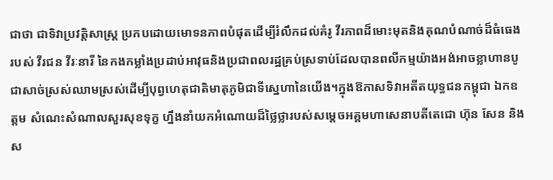ជាថា ជាទិវាប្រវត្តិសាស្ត្រ ប្រកបដោយមោទនភាពបំផុតដើម្បីរំលឹកដល់គំរូ វីរភាពដ៏មោះមុតនិងគុណបំណាច់ដ៏ធំធេងរបស់ វីរជន វីរៈនារី នៃកងកម្លាំងប្រដាប់អាវុធនិងប្រជាពលរដ្ឋគ្រប់ស្រទាប់ដែលបានពលីកម្មយ៉ាងអង់អាចខ្លាហានបូជាសាច់ស្រស់ឈាមស្រស់ដើម្បីបុព្វហេតុជាតិមាតុភូមិជាទីស្នេហានៃយើង។ក្នុងឱកាសទិវាអតីតយុទ្ធជនកម្ពុជា ឯកឧត្តម សំណេះសំណាលសួរសុខទុក្ខ ហ្នឹងនាំយកអំណោយដ៏ថ្លៃថ្លារបស់សម្តេចអគ្គមហាសេនាបតីតេជោ ហ៊ុន សែន និងស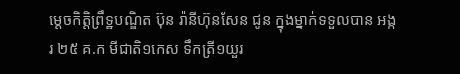ម្តេចកិត្តិព្រឹទ្ឋបណ្ឌិត ប៊ុន រ៉ានីហ៊ុនសែន ជូន ក្នុងម្នាក់ទទួលបាន អង្ករ ២៥ គ.ក មីជាតិ១កេស ទឹកត្រី១យួរ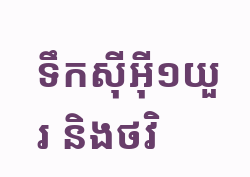ទឹកសុីអុី១យួរ និងថវិ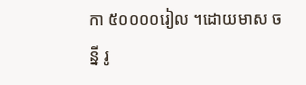កា ៥០០០០រៀល ។ដោយមាស ចន្នី រូ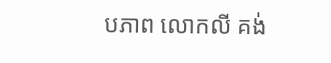បភាព លោកលី គង់